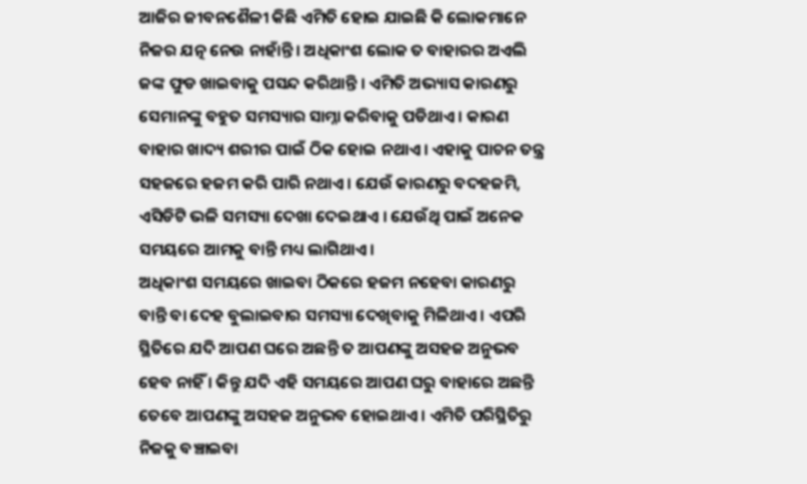ଆଜିର ଜୀବନଶୈଳୀ କିଛି ଏମିତି ହୋଇ ଯାଇଛି କି ଲୋକମାନେ ନିଜର ଯତ୍ନ ନେଉ ନାହାଁନ୍ତି । ଅଧିକାଂଶ ଲୋକ ତ ବାହାରର ଅଏଲି ଜଙ୍କ ଫୁଡ ଖାଇବାକୁ ପସନ୍ଦ କରିଥାନ୍ତି । ଏମିତି ଅଭ୍ୟାସ କାରଣରୁ ସେମାନଙ୍କୁ ବହୁତ ସମସ୍ୟାର ସାମ୍ନା କରିବାକୁ ପଡିଥାଏ । କାରଣ ବାହାର ଖାଦ୍ୟ ଶରୀର ପାଇଁ ଠିକ ହୋଇ ନଥାଏ । ଏହାକୁ ପାଚନ ତନ୍ତ୍ର ସହଜରେ ହଜମ କରି ପାରି ନଥାଏ । ଯେଉଁ କାରଣରୁ ବଦହଜମି, ଏସିଡିଟି ଭଳି ସମସ୍ୟା ଦେଖା ଦେଇଥାଏ । ଯେଉଁଥି ପାଇଁ ଅନେକ ସମୟରେ ଆମକୁ ବାନ୍ତି ମଧ୍ୟ ଲାଗିଥାଏ ।
ଅଧିକାଂଶ ସମୟରେ ଖାଇବା ଠିକରେ ହଜମ ନହେବା କାରଣରୁ ବାନ୍ତି ବା ଦେହ ବୁଲାଇବାର ସମସ୍ୟା ଦେଖିବାକୁ ମିଳିଥାଏ । ଏପରି ସ୍ଥିତିରେ ଯଦି ଆପଣ ଘରେ ଅଛନ୍ତି ତ ଆପଣଙ୍କୁ ଅସହଜ ଅନୁଭବ ହେବ ନାହିଁ । କିନ୍ତୁ ଯଦି ଏହି ସମୟରେ ଆପଣ ଘରୁ ବାହାରେ ଅଛନ୍ତି ତେବେ ଆପଣଙ୍କୁ ଅସହଜ ଅନୁଭବ ହୋଇଥାଏ । ଏମିତି ପରିସ୍ଥିତିରୁ ନିଜକୁ ବଞ୍ଚାଇବା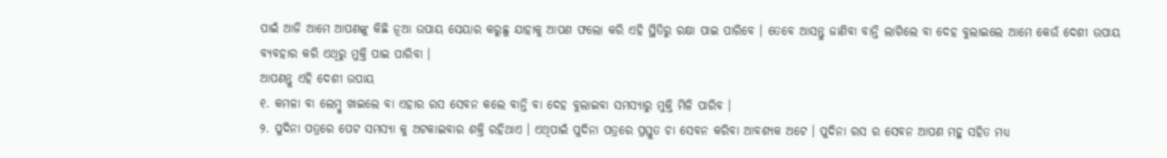ପାଇଁ ଆଜି ଆମେ ଆପଣଙ୍କୁ କିଛି ନୂଆ ଉପାୟ ସେୟାର କରୁଛୁ ଯାହାକୁ ଆପଣ ଫଲୋ କରି ଏହି ସ୍ଥିତିରୁ ରକ୍ଷା ପାଇ ପାରିବେ । ତେବେ ଆସନ୍ତୁ ଜାଣିବା ବାନ୍ତି ଲାଗିଲେ ବା ଦେହ ବୁଲାଇଲେ ଆମେ କେଉଁ ଦେଶୀ ଉପାୟ ବ୍ୟବହାର କରି ଏଥିରୁ ମୁକ୍ତି ପାଇ ପାରିବା ।
ଆପଣନ୍ତୁ ଏହି ଦେଶୀ ଉପାୟ
୧. କମଳା ବା ଲେମ୍ବୁ ଖାଇଲେ ବା ଏହାର ରସ ସେବନ କଲେ ବାନ୍ତି ବା ଦେହ ବୁଲାଇବା ସମସ୍ୟାରୁ ମୁକ୍ତି ମିଳି ପାରିବ ।
୨. ପୁଦିନା ପତ୍ରରେ ପେଟ ସମସ୍ୟା କୁ ଅଟକାଇବାର ଶକ୍ତି ରହିଥାଏ । ଏଥିପାଇଁ ପୁଦିନା ପତ୍ରରେ ପ୍ରସ୍ତୁତ ଚା ସେବନ କରିବା ଆବଶ୍ୟକ ଅଟେ । ପୁଦିନା ରସ ର ସେବନ ଆପଣ ମହୁ ସହିତ ମଧ୍ୟ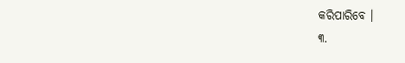କରିପାରିବେ ।
୩.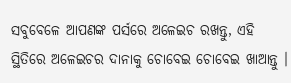ସବୁବେଳେ ଆପଣଙ୍କ ପର୍ସରେ ଅଳେଇଚ ରଖନ୍ତୁ, ଏହି ସ୍ଥିତିରେ ଅଳେଇଚର ଦାନାକୁ ଚୋବେଇ ଚୋବେଇ ଖାଆନ୍ତୁ ।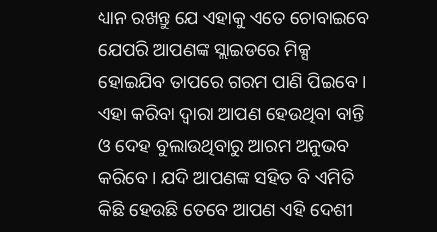ଧ୍ୟାନ ରଖନ୍ତୁ ଯେ ଏହାକୁ ଏତେ ଚୋବାଇବେ ଯେପରି ଆପଣଙ୍କ ସ୍ଲାଇଡରେ ମିକ୍ସ ହୋଇଯିବ ତାପରେ ଗରମ ପାଣି ପିଇବେ । ଏହା କରିବା ଦ୍ଵାରା ଆପଣ ହେଉଥିବା ବାନ୍ତି ଓ ଦେହ ବୁଲାଉଥିବାରୁ ଆରମ ଅନୁଭବ କରିବେ । ଯଦି ଆପଣଙ୍କ ସହିତ ବି ଏମିତି କିଛି ହେଉଛି ତେବେ ଆପଣ ଏହି ଦେଶୀ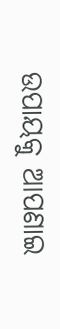ଉପାୟକୁ ଆପଣାଇ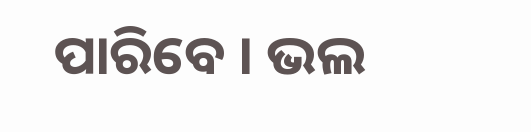ପାରିବେ । ଭଲ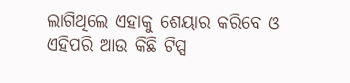ଲାଗିଥିଲେ ଏହାକୁ ଶେୟାର କରିବେ ଓ ଏହିପରି ଆଉ କିଛି ଟିପ୍ସ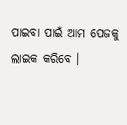ପାଇବା ପାଇଁ ଆମ ପେଜକୁ ଲାଇକ କରିବେ ।